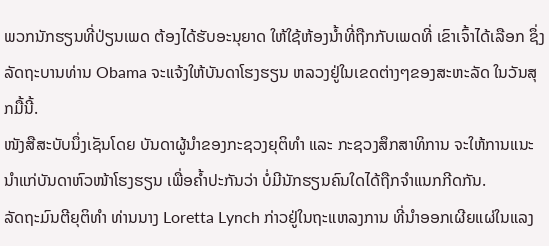ພວກນັກຮຽນທີ່ປ່ຽນເພດ ຕ້ອງໄດ້ຮັບອະນຸຍາດ ໃຫ້ໃຊ້ຫ້ອງນໍ້າທີ່ຖືກກັບເພດທີ່ ເຂົາເຈົ້າໄດ້ເລືອກ ຊຶ່ງລັດຖະບານທ່ານ Obama ຈະແຈ້ງໃຫ້ບັນດາໂຮງຮຽນ ຫລວງຢູ່ໃນເຂດຕ່າງໆຂອງສະຫະລັດ ໃນວັນສຸກມື້ນີ້.
ໜັງສືສະບັບນຶ່ງເຊັນໂດຍ ບັນດາຜູ້ນຳຂອງກະຊວງຍຸຕິທຳ ແລະ ກະຊວງສຶກສາທິການ ຈະໃຫ້ການແນະນຳແກ່ບັນດາຫົວໜ້າໂຮງຮຽນ ເພື່ອຄໍ້າປະກັນວ່າ ບໍ່ມີນັກຮຽນຄົນໃດໄດ້ຖືກຈຳແນກກີດກັນ.
ລັດຖະມົນຕີຍຸຕິທຳ ທ່ານນາງ Loretta Lynch ກ່າວຢູ່ໃນຖະແຫລງການ ທີ່ນຳອອກເຜີຍແຜ່ໃນແລງ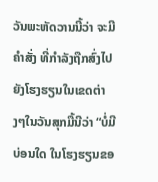ວັນພະຫັດວານນີ້ວ່າ ຈະມີຄຳສັ່ງ ທີ່ກຳລັງຖືກສົ່ງໄປຍັງໂຮງຮຽນໃນເຂດຕ່າງໆໃນວັນສຸກມື້ນີວ່າ “ບໍ່ມີບ່ອນໃດ ໃນໂຮງຮຽນຂອ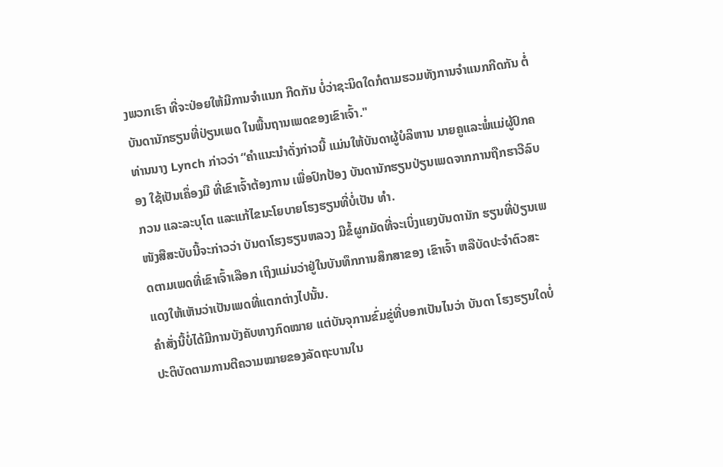ງພວກເຮົາ ທີ່ຈະປ່ອຍໃຫ້ມີການຈຳແນກ ກີດກັນ ບໍ່ວ່າຊະນິດໃດກໍຕາມຮວມທັງການຈຳແນກກີດກັນ ຕໍ່ບັນດານັກຮຽນທີ່ປ່ຽນເພດ ໃນພື້ນຖານເພດຂອງເຂົາເຈົ້າ."
ທ່ານນາງ Lynch ກ່າວວ່າ “ຄຳແນະນຳດັ່ງກ່າວນີ້ ແມ່ນໃຫ້ບັນດາຜູ້ບໍລິຫານ ນາຍຄູແລະພໍ່ແມ່ຜູ້ປົກຄອງ ໃຊ້ເປັນເຄຶ່ອງມື ທີ່ເຂົາເຈົ້າຕ້ອງການ ເພື່ອປົກປ້ອງ ບັນດານັກຮຽນປ່ຽນເພດຈາກການຖືກຮາວີລົບກວນ ແລະລະບຸໂຕ ແລະແກ້ໄຂນະໂຍບາຍໂຮງຮຽນທີ່ບໍ່ເປັນ ທຳ.
ໜັງສືສະບັບນີ້ຈະກ່າວວ່າ ບັນດາໂຮງຮຽນຫລວງ ມີຂໍ້ຜູກມັດທີ່ຈະເບິ່ງແຍງບັນດານັກ ຮຽນທີ່ປ່ຽນເພດຕາມເພດທີ່ເຂົາເຈົ້າເລືອກ ເຖິງແມ່ນວ່າຢູ່ໃນບັນທຶກການສຶກສາຂອງ ເຂົາເຈົ້າ ຫລືບັດປະຈຳຕົວສະແດງໃຫ້ເຫັນວ່າເປັນເພດທີ່ແຕກຕ່າງໄປນັ້ນ.
ຄຳສັ່ງນີ້ບໍ່ໄດ້ມີການບັງຄັບທາງກົດໝາຍ ແຕ່ບັນຈຸການຂົ່ມຂູ່ທີ່ບອກເປັນໄນວ່າ ບັນດາ ໂຮງຮຽນໃດບໍ່ປະຕິບັດຕາມການຕີຄວາມໝາຍຂອງລັດຖະບານໃນ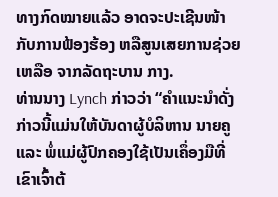ທາງກົດໝາຍແລ້ວ ອາດຈະປະເຊີນໜ້າກັບການຟ້ອງຮ້ອງ ຫລືສູນເສຍການຊ່ວຍເຫລືອ ຈາກລັດຖະບານ ກາງ.
ທ່ານນາງ Lynch ກ່າວວ່າ “ຄຳແນະນຳດັ່ງກ່າວນີ້ແມ່ນໃຫ້ບັນດາຜູ້ບໍລິຫານ ນາຍຄູແລະ ພໍ່ແມ່ຜູ້ປົກຄອງໃຊ້ເປັນເຄຶ່ອງມືທີ່ເຂົາເຈົ້າຕ້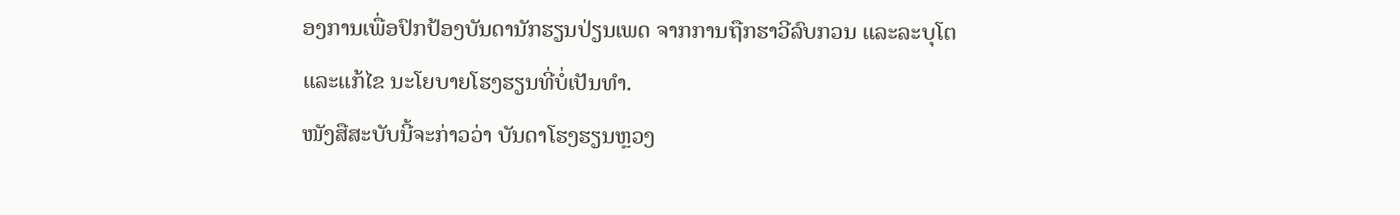ອງການເພື່ອປົກປ້ອງບັນດານັກຮຽນປ່ຽນເພດ ຈາກການຖືກຮາວີລົບກວນ ແລະລະບຸໂຕ ແລະແກ້ໄຂ ນະໂຍບາຍໂຮງຮຽນທີ່ບໍ່ເປັນທຳ.
ໜັງສືສະບັບນີ້ຈະກ່າວວ່າ ບັນດາໂຮງຮຽນຫຼວງ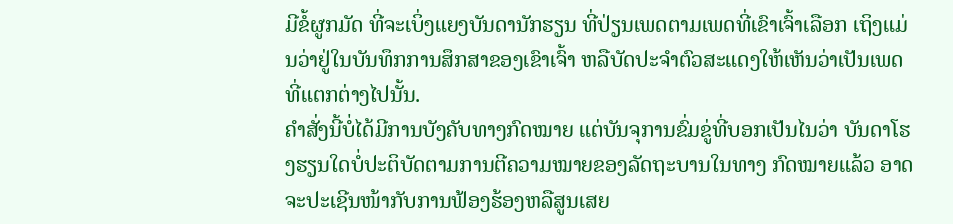ມີຂໍ້ຜູກມັດ ທີ່ຈະເບິ່ງແຍງບັນດານັກຮຽນ ທີ່ປ່ຽນເພດຕາມເພດທີ່ເຂົາເຈົ້າເລືອກ ເຖິງແມ່ນວ່າຢູ່ໃນບັນທຶກການສຶກສາຂອງເຂົາເຈົ້າ ຫລືບັດປະຈຳຕົວສະແດງໃຫ້ເຫັນວ່າເປັນເພດທີ່ແຕກຕ່າງໄປນັ້ນ.
ຄຳສັ່ງນີ້ບໍ່ໄດ້ມີການບັງຄັບທາງກົດໝາຍ ແຕ່ບັນຈຸການຂົ່ມຂູ່ທີ່ບອກເປັນໄນວ່າ ບັນດາໂຮງຮຽນໃດບໍ່ປະຕິບັດຕາມການຕີຄວາມໝາຍຂອງລັດຖະບານໃນທາງ ກົດໝາຍແລ້ວ ອາດຈະປະເຊີນໜ້າກັບການຟ້ອງຮ້ອງຫລືສູນເສຍ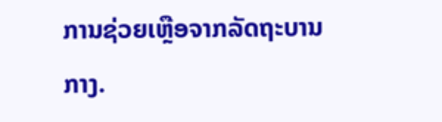ການຊ່ວຍເຫຼືອຈາກລັດຖະບານກາງ.